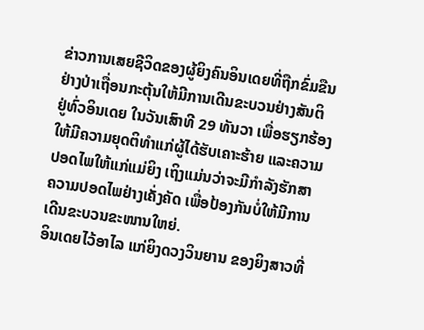ຂ່າວການເສຍຊີວິດຂອງຜູ້ຍິງຄົນອິນເດຍທີ່ຖືກຂົ່ມຂືນ
ຢ່າງປ່າເຖື່ອນກະຕຸ້ນໃຫ້ມີການເດີນຂະບວນຢ່າງສັນຕິ
ຢູ່ທົ່ວອິນເດຍ ໃນວັນເສົາທີ 29 ທັນວາ ເພື່ອຮຽກຮ້ອງ
ໃຫ້ມີຄວາມຍຸດຕິທໍາແກ່ຜູ້ໄດ້ຮັບເຄາະຮ້າຍ ແລະຄວາມ
ປອດໄພໃຫ້ແກ່ແມ່ຍິງ ເຖິງແມ່ນວ່າຈະມີກໍາລັງຮັກສາ
ຄວາມປອດໄພຢ່າງເຄັ່ງຄັດ ເພື່ອປ້ອງກັນບໍ່ໃຫ້ມີການ
ເດີນຂະບວນຂະໜານໃຫຍ່.
ອິນເດຍໄວ້ອາໄລ ແກ່ຍິງດວງວິນຍານ ຂອງຍິງສາວທີ່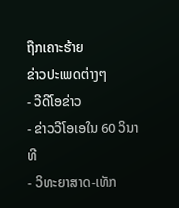ຖືກເຄາະຮ້າຍ
ຂ່າວປະເພດຕ່າງໆ
- ວີດີໂອຂ່າວ
- ຂ່າວວີໂອເອໃນ 60 ວິນາທີ
- ວິທະຍາສາດ-ເທັກ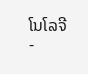ໂນໂລຈີ
-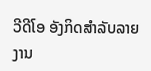ວີດີໂອ ອັງກິດສຳລັບລາຍງານ